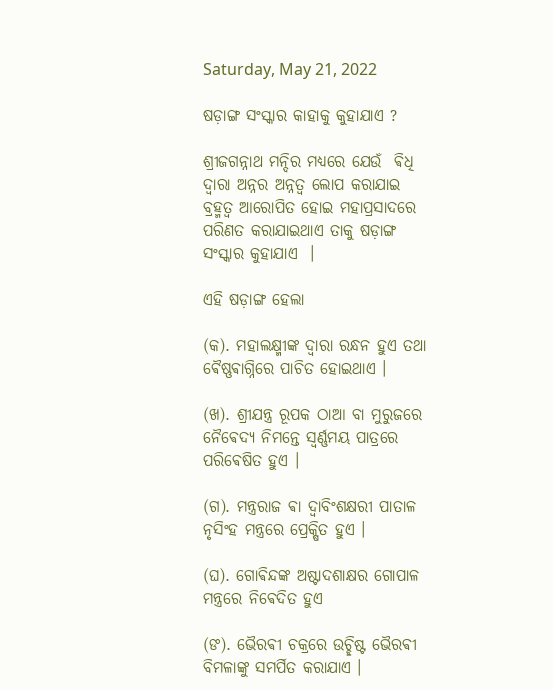Saturday, May 21, 2022

ଷଡ଼ାଙ୍ଗ ସଂସ୍କାର କାହାକୁ କୁହାଯାଏ ?

ଶ୍ରୀଜଗନ୍ନାଥ ମନ୍ଦିର ମଧ୍ୟରେ ଯେଉଁ  ଵିଧି ଦ୍ବାରା ଅନ୍ନର ଅନ୍ନତ୍ଵ ଲୋପ କରାଯାଇ ବ୍ରହ୍ମତ୍ଵ ଆରୋପିତ ହୋଇ ମହାପ୍ରସାଦରେ ପରିଣତ କରାଯାଇଥାଏ ତାକୁ ଷଡ଼ାଙ୍ଗ ସଂସ୍କାର କୁହାଯାଏ  ।

ଏହି ଷଡ଼ାଙ୍ଗ ହେଲା

(କ). ମହାଲକ୍ଷ୍ମୀଙ୍କ ଦ୍ଵାରା ରନ୍ଧନ ହୁଏ ତଥା ଵୈଷ୍ଣଵାଗ୍ନିରେ ପାଚିତ ହୋଇଥାଏ ।

(ଖ). ଶ୍ରୀଯନ୍ତ୍ର ରୂପକ ଠାଆ ବା ମୁରୁଜରେ ନୈଵେଦ୍ୟ ନିମନ୍ତେ ସ୍ଵର୍ଣ୍ଣମୟ ପାତ୍ରରେ ପରିଵେଷିତ ହୁଏ ।

(ଗ). ମନ୍ତ୍ରରାଜ ଵା ଦ୍ୱାବିଂଶକ୍ଷରୀ ପାତାଳ ନୃସିଂହ ମନ୍ତ୍ରରେ ପ୍ରେକ୍ଷିତ ହୁଏ ।

(ଘ). ଗୋଵିନ୍ଦଙ୍କ ଅଷ୍ଟାଦଶାକ୍ଷର ଗୋପାଳ ମନ୍ତ୍ରରେ ନିଵେଦିତ ହୁଏ

(ଙ). ଭୈରଵୀ ଚକ୍ରରେ ଉଚ୍ଛିଷ୍ଟ ଭୈରଵୀ ବିମଳାଙ୍କୁ ସମର୍ପିତ କରାଯାଏ ।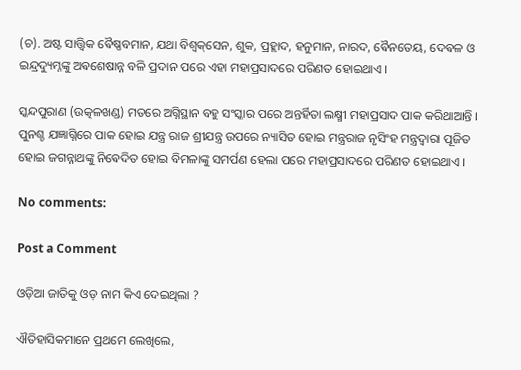(ଚ). ଅଷ୍ଟ ସାତ୍ତ୍ଵିକ ଵୈଷ୍ଣବମାନ, ଯଥା ବିଶ୍ଵକ୍‌‌ସେନ, ଶୁକ, ପ୍ରହ୍ଲାଦ, ହନୁମାନ, ନାରଦ, ଵୈନତେୟ, ଦେଵଳ ଓ ଇନ୍ଦ୍ରଦ୍ୟୁମ୍ନଙ୍କୁ ଅଵଶେଷାନ୍ନ ବଳି ପ୍ରଦାନ ପରେ ଏହା ମହାପ୍ରସାଦରେ ପରିଣତ ହୋଇଥାଏ ।

ସ୍କନ୍ଦପୁରାଣ (ଉତ୍କଳଖଣ୍ଡ) ମତରେ ଅଗ୍ନିସ୍ଥାନ ବହୁ ସଂସ୍କାର ପରେ ଅନ୍ତର୍ହିତା ଲକ୍ଷ୍ମୀ ମହାପ୍ରସାଦ ପାକ କରିଥାଆନ୍ତି । ପୁନଶ୍ଚ ଯଜ୍ଞାଗ୍ନିରେ ପାକ ହୋଇ ଯନ୍ତ୍ର ରାଜ ଶ୍ରୀଯନ୍ତ୍ର ଉପରେ ନ୍ୟାସିତ ହୋଇ ମନ୍ତ୍ରରାଜ ନୃସିଂହ ମନ୍ତ୍ରଦ୍ଵାରା ପୂଜିତ ହୋଇ ଜଗନ୍ନାଥଙ୍କୁ ନିଵେଦିତ ହୋଇ ବିମଳାଙ୍କୁ ସମର୍ପଣ ହେଲା ପରେ ମହାପ୍ରସାଦରେ ପରିଣତ ହୋଇଥାଏ ।

No comments:

Post a Comment

ଓଡ଼ିଆ ଜାତିକୁ ଓଡ଼ ନାମ କିଏ ଦେଇଥିଲା ?

ଐତିହାସିକମାନେ ପ୍ରଥମେ ଲେଖିଲେ,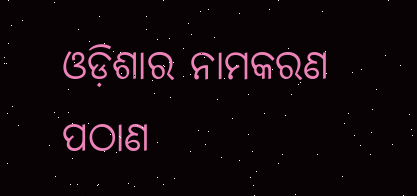ଓଡ଼ିଶାର ନାମକରଣ ପଠାଣ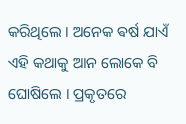କରିଥିଲେ । ଅନେକ ଵର୍ଷ ଯାଏଁ ଏହି କଥାକୁ ଆନ ଲୋକେ ବି ଘୋଷିଲେ । ପ୍ରକୃତରେ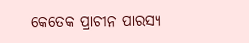କେତେକ ପ୍ରାଚୀନ ପାରସ୍ୟ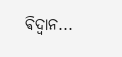ଵିଦ୍ଵାନ...